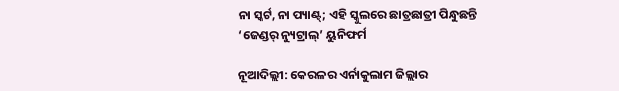ନା ସ୍କର୍ଟ, ନା ପ୍ୟାଣ୍ଟ୍; ଏହି ସ୍କୁଲରେ ଛାତ୍ରଛାତ୍ରୀ ପିନ୍ଧୁଛନ୍ତି ‘ଜେଣ୍ଡର୍ ନ୍ୟୁଟ୍ରାଲ୍’ ୟୁନିଫର୍ମ

ନୂଆଦିଲ୍ଲୀ: କେରଳର ଏର୍ନାକୁଲାମ ଜିଲ୍ଲାର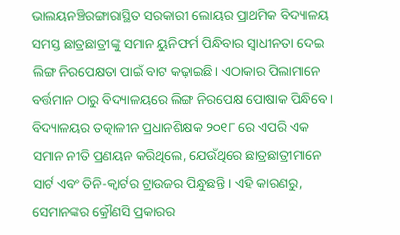ଭାଲୟନଞ୍ଚିରଙ୍ଗାରାସ୍ଥିତ ସରକାରୀ ଲୋୟର ପ୍ରାଥମିକ ବିଦ୍ୟାଳୟ ସମସ୍ତ ଛାତ୍ରଛାତ୍ରୀଙ୍କୁ ସମାନ ୟୁନିଫର୍ମ ପିନ୍ଧିବାର ସ୍ୱାଧୀନତା ଦେଇ ଲିଙ୍ଗ ନିରପେକ୍ଷତା ପାଇଁ ବାଟ କଢ଼ାଇଛି। ଏଠାକାର ପିଲାମାନେ ବର୍ତ୍ତମାନ ଠାରୁ ବିଦ୍ୟାଳୟରେ ଲିଙ୍ଗ ନିରପେକ୍ଷ ପୋଷାକ ପିନ୍ଧିବେ । ବିଦ୍ୟାଳୟର ତତ୍କାଳୀନ ପ୍ରଧାନଶିକ୍ଷକ ୨୦୧୮ ରେ ଏପରି ଏକ ସମାନ ନୀତି ପ୍ରଣୟନ କରିଥିଲେ, ଯେଉଁଥିରେ ଛାତ୍ରଛାତ୍ରୀମାନେ ସାର୍ଟ ଏବଂ ତିନି-କ୍ୱାର୍ଟର ଟ୍ରାଉଜର ପିନ୍ଧୁଛନ୍ତି । ଏହି କାରଣରୁ, ସେମାନଙ୍କର କ୍ରୌଣସି ପ୍ରକାରର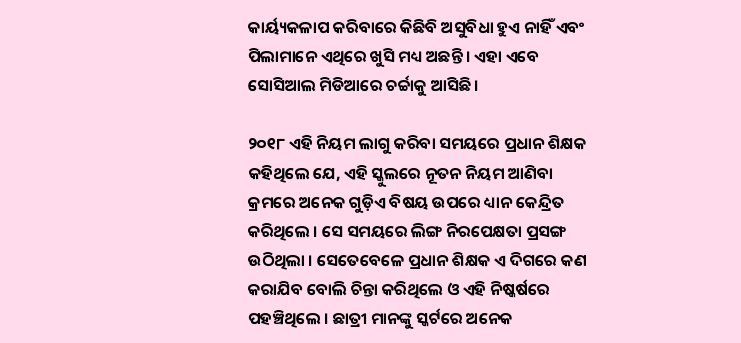କାର୍ୟ୍ୟକଳାପ କରିବାରେ କିଛିବି ଅସୁବିଧା ହୁଏ ନାହିଁ ଏବଂ ପିଲାମାନେ ଏଥିରେ ଖୁସି ମଧ୍ୟ ଅଛନ୍ତି । ଏହା ଏବେ ସୋସିଆଲ ମିଡିଆରେ ଚର୍ଚ୍ଚାକୁ ଆସିଛି ।

୨୦୧୮ ଏହି ନିୟମ ଲାଗୁ କରିବା ସମୟରେ ପ୍ରଧାନ ଶିକ୍ଷକ କହିଥିଲେ ଯେ, ଏହି ସ୍କୁଲରେ ନୂତନ ନିୟମ ଆଣିବା କ୍ରମରେ ଅନେକ ଗୁଡ଼ିଏ ବିଷୟ ଉପରେ ଧ୍ୟାନ କେନ୍ଦ୍ରିତ କରିଥିଲେ । ସେ ସମୟରେ ଲିଙ୍ଗ ନିରପେକ୍ଷତା ପ୍ରସଙ୍ଗ ଉଠିଥିଲା । ସେତେବେଳେ ପ୍ରଧାନ ଶିକ୍ଷକ ଏ ଦିଗରେ କଣ କରାଯିବ ବୋଲି ଚିନ୍ତା କରିଥିଲେ ଓ ଏହି ନିଷ୍କର୍ଷରେ ପହଞ୍ଚିଥିଲେ । ଛାତ୍ରୀ ମାନଙ୍କୁ ସ୍କର୍ଟରେ ଅନେକ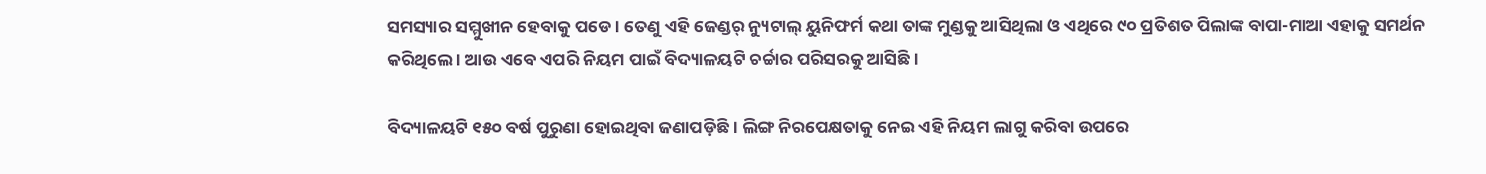ସମସ୍ୟାର ସମ୍ମୁଖୀନ ହେବାକୁ ପଡେ । ତେଣୁ ଏହି ଜେଣ୍ଡର୍ ନ୍ୟୁଟାଲ୍ ୟୁନିଫର୍ମ କଥା ତାଙ୍କ ମୁଣ୍ଡକୁ ଆସିଥିଲା ଓ ଏଥିରେ ୯୦ ପ୍ରତିଶତ ପିଲାଙ୍କ ବାପା-ମାଆ ଏହାକୁ ସମର୍ଥନ କରିଥିଲେ । ଆଉ ଏବେ ଏପରି ନିୟମ ପାଇଁ ବିଦ୍ୟାଳୟଟି ଚର୍ଚ୍ଚାର ପରିସରକୁ ଆସିଛି ।

ବିଦ୍ୟାଳୟଟି ୧୫୦ ବର୍ଷ ପୁରୁଣା ହୋଇଥିବା ଜଣାପଡ଼ିଛି । ଲିଙ୍ଗ ନିରପେକ୍ଷତାକୁ ନେଇ ଏହି ନିୟମ ଲାଗୁ କରିବା ଉପରେ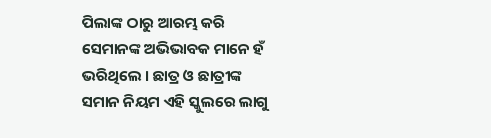ପିଲାଙ୍କ ଠାରୁ ଆରମ୍ଭ କରି ସେମାନଙ୍କ ଅଭିଭାବକ ମାନେ ହଁ ଭରିଥିଲେ । ଛାତ୍ର ଓ ଛାତ୍ରୀଙ୍କ ସମାନ ନିୟମ ଏହି ସ୍କୁଲରେ ଲାଗୁ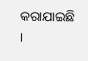କରାଯାଇଛି ।